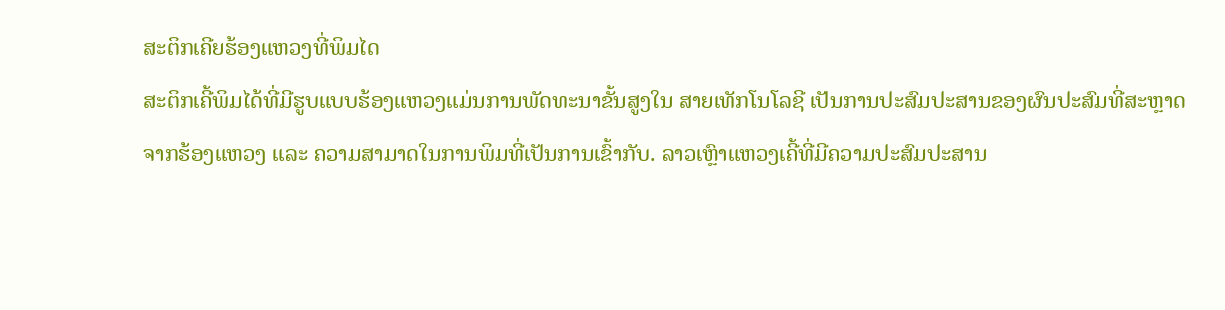ສະຕິກເຄີຍຮ້ອງແຫວງທີ່ພິມໄດ
ສະຕິກເຄີ້ພິມໄດ້ທີ່ມີຮູບແບບຮ້ອງແຫວງແມ່ນການພັດທະນາຂັ້ນສູງໃນ ສາຍເທັກໂນໂລຊີ ເປັນການປະສົມປະສານຂອງຜົນປະສົມທີ່ສະຫຼາດຈາກຮ້ອງແຫວງ ແລະ ຄວາມສາມາດໃນການພິມທີ່ເປັນການເຂົ້າກັບ. ລາວເຫຼົາແຫວງເຄີ້ທີ່ມີຄວາມປະສົມປະສານ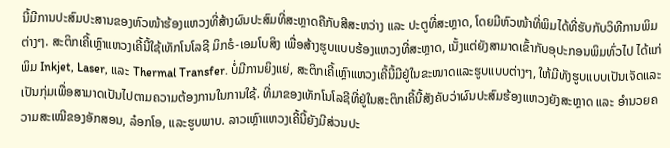ນີ້ມີການປະສົມປະສານຂອງຫົວໜ້າຮ້ອງແຫວງທີ່ສ້າງຜົນປະສົມທີ່ສະຫຼາດຄືກັບສີສະຫວ່າງ ແລະ ປະຕູທີ່ສະຫຼາດ, ໂດຍມີຫົວໜ້າທີ່ພິມໄດ້ທີ່ຮັບກັບວິທີການພິມຕ່າງໆ. ສະຕິກເຄີ້ເຫຼົາແຫວງເຄີ້ນີ້ໃຊ້ເທັກໂນໂລຊີ ມິກຣໍ-ເອມໂບສິງ ເພື່ອສ້າງຮູບແບບຮ້ອງແຫວງທີ່ສະຫຼາດ, ເນັ້ງແຕ່ຍັງສາມາດເຂົ້າກັບອຸປະກອນພິມທົ່ວໄປ ໄດ້ແກ່ ພິມ Inkjet, Laser, ແລະ Thermal Transfer. ບໍ່ມີການຍິງແຍ່, ສະຕິກເຄີ້ເຫຼົາແຫວງເຄີ້ນີ້ມີຢູ່ໃນຂະໜາດແລະຮູບແບບຕ່າງໆ, ໃຫ້ມີທັງຮູບແບບເປັນເຈັດແລະເປັນກຸ່ມເພື່ອສາມາດເປັນໄປຕາມຄວາມຕ້ອງການໃນການໃຊ້. ທີ່ມາຂອງເທັກໂນໂລຊີທີ່ຢູ່ໃນສະຕິກເຄີ້ນີ້ສັງຄັບວ່າຜົນປະສົມຮ້ອງແຫວງຍັງສະຫຼາດ ແລະ ອຳນວຍຄວາມສະເໝີຂອງອັກສອນ, ລ໋ອກໂອ, ແລະຮູບພາບ. ລາວເຫຼົາແຫວງເຄີ້ນີ້ຍັງມີສ່ວນປະ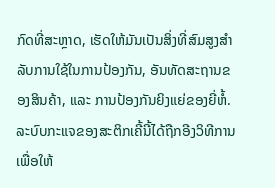ກົດທີ່ສະຫຼາດ, ເຮັດໃຫ້ມັນເປັນສິ່ງທີ່ສົມສູງສຳລັບການໃຊ້ໃນການປ້ອງກັນ, ອັນທັດສະຖານຂອງສິນຄ້າ, ແລະ ການປ້ອງກັນຍິງແຍ່ຂອງຍີ່ຫໍ້. ລະບົບກະແຈຂອງສະຕິກເຄີ້ນີ້ໄດ້ຖືກອີງວິທີການເພື່ອໃຫ້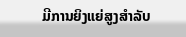ມີການຍິງແຍ່ສູງສຳລັບ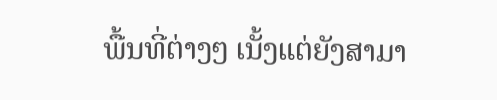ພື້ນທີ່ຕ່າງໆ ເນັ້ງແຕ່ຍັງສາມາ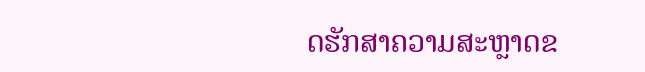ດຮັກສາຄວາມສະຫຼາດຂ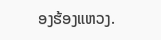ອງຮ້ອງແຫວງ.